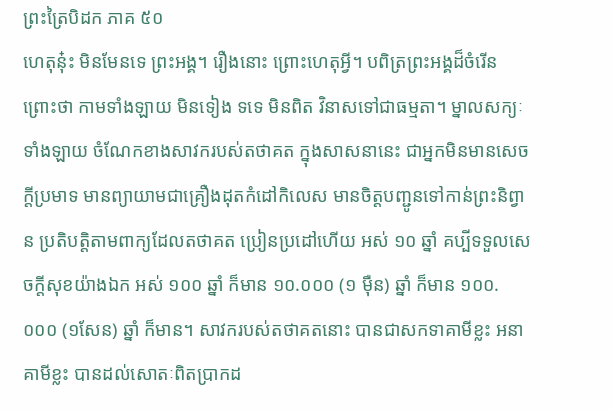ព្រះត្រៃបិដក ភាគ ៥០
ហេតុនុ៎ះ មិនមែនទេ ព្រះអង្គ។ រឿងនោះ ព្រោះហេតុអ្វី។ បពិត្រព្រះអង្គដ៏ចំរើន ព្រោះថា កាមទាំងឡាយ មិនទៀង ទទេ មិនពិត វិនាសទៅជាធម្មតា។ ម្នាលសក្យៈទាំងឡាយ ចំណែកខាងសាវករបស់តថាគត ក្នុងសាសនានេះ ជាអ្នកមិនមានសេចក្តីប្រមាទ មានព្យាយាមជាគ្រឿងដុតកំដៅកិលេស មានចិត្តបញ្ជូនទៅកាន់ព្រះនិព្វាន ប្រតិបត្តិតាមពាក្យដែលតថាគត ប្រៀនប្រដៅហើយ អស់ ១០ ឆ្នាំ គប្បីទទួលសេចក្តីសុខយ៉ាងឯក អស់ ១០០ ឆ្នាំ ក៏មាន ១០.០០០ (១ ម៉ឺន) ឆ្នាំ ក៏មាន ១០០.០០០ (១សែន) ឆ្នាំ ក៏មាន។ សាវករបស់តថាគតនោះ បានជាសកទាគាមីខ្លះ អនាគាមីខ្លះ បានដល់សោតៈពិតប្រាកដ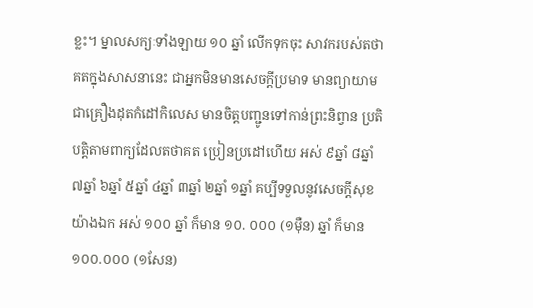ខ្លះ។ ម្នាលសក្យៈទាំងឡាយ ១០ ឆ្នាំ លើកទុកចុះ សាវករបស់តថាគតក្នុងសាសនានេះ ជាអ្នកមិនមានសេចក្តីប្រមាទ មានព្យាយាមជាគ្រឿងដុតកំដៅកិលេស មានចិត្តបញ្ជូនទៅកាន់ព្រះនិព្វាន ប្រតិបត្តិតាមពាក្យដែលតថាគត ប្រៀនប្រដៅហើយ អស់ ៩ឆ្នាំ ៨ឆ្នាំ ៧ឆ្នាំ ៦ឆ្នាំ ៥ឆ្នាំ ៤ឆ្នាំ ៣ឆ្នាំ ២ឆ្នាំ ១ឆ្នាំ គប្បីទទួលនូវសេចក្តីសុខយ៉ាងឯក អស់ ១០០ ឆ្នាំ ក៏មាន ១០. ០០០ (១ម៉ឺន) ឆ្នាំ ក៏មាន ១០០.០០០ (១សែន)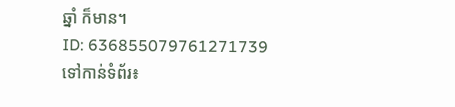ឆ្នាំ ក៏មាន។
ID: 636855079761271739
ទៅកាន់ទំព័រ៖